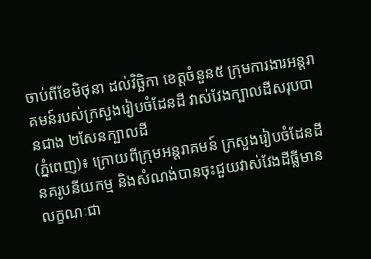ចាប់ពីខែមិថុនា ដល់វិច្ឆិកា ខេត្តចំនួន៥ ក្រុមការងារអន្តរាគមន៍របស់ក្រសួងរៀបចំដែនដី វាស់វែងក្បាលដីសរុបបានជាង ២សែនក្បាលដី
(ភ្នំពេញ)៖ ក្រោយពីក្រុមអន្តរាគមន៍ ក្រសួងរៀបចំដែនដី នគរូបនីយកម្ម និងសំណង់បានចុះជួយវាស់វែងដីធ្លីមានលក្ខណៈជា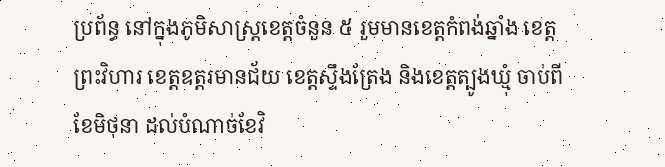ប្រព័ន្ធ នៅក្នុងភូមិសាស្ត្រខេត្តចំនួន ៥ រួមមានខេត្តកំពង់ឆ្នាំង ខេត្តព្រះវិហារ ខេត្តឧត្តរមានជ័យ ខេត្តស្ទឹងត្រែង និងខេត្តត្បូងឃ្មុំ ចាប់ពីខែមិថុនា ដល់បំណាច់ខែវិ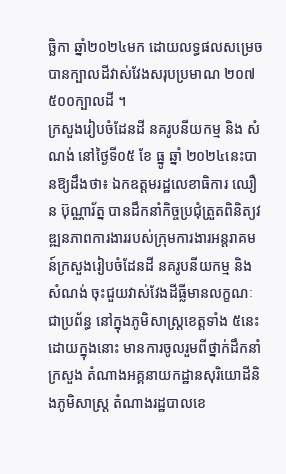ច្ឆិកា ឆ្នាំ២០២៤មក ដោយលទ្ធផលសម្រេចបានក្បាលដីវាស់វែងសរុបប្រមាណ ២០៧ ៥០០ក្បាលដី ។
ក្រសួងរៀបចំដែនដី នគរូបនីយកម្ម និង សំណង់ នៅថ្ងៃទី០៥ ខែ ធ្នូ ឆ្នាំ ២០២៤នេះបានឱ្យដឹងថា៖ ឯកឧត្តមរដ្ឋលេខាធិការ ឈឿន ប៊ុណ្ណារ័ត្ន បានដឹកនាំកិច្ចប្រជុំត្រួតពិនិត្យវឌ្ឍនភាពការងាររបស់ក្រុមការងារអន្តរាគមន៍ក្រសួងរៀបចំដែនដី នគរូបនីយកម្ម និងសំណង់ ចុះជួយវាស់វែងដីធ្លីមានលក្ខណៈជាប្រព័ន្ធ នៅក្នុងភូមិសាស្ត្រខេត្តទាំង ៥នេះដោយក្នុងនោះ មានការចូលរួមពីថ្នាក់ដឹកនាំក្រសួង តំណាងអគ្គនាយកដ្ឋានសុរិយោដីនិងភូមិសាស្ត្រ តំណាងរដ្ឋបាលខេ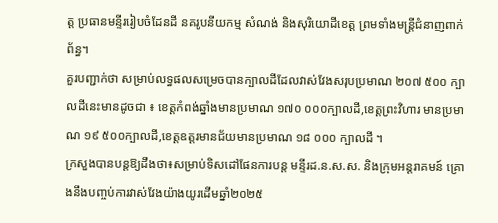ត្ត ប្រធានមន្ទីររៀបចំដែនដី នគរូបនីយកម្ម សំណង់ និងសុរិយោដីខេត្ត ព្រមទាំងមន្ត្រីជំនាញពាក់ព័ន្ធ។
គួរបញ្ជាក់ថា សម្រាប់លទ្ធផលសម្រេចបានក្បាលដីដែលវាស់វែងសរុបប្រមាណ ២០៧ ៥០០ ក្បាលដីនេះមានដូចជា ៖ ខេត្តកំពង់ឆ្នាំងមានប្រមាណ ១៧០ ០០០ក្បាលដី,ខេត្តព្រះវិហារ មានប្រមាណ ១៩ ៥០០ក្បាលដី,ខេត្តឧត្តរមានជ័យមានប្រមាណ ១៨ ០០០ ក្បាលដី ។
ក្រសួងបានបន្តឱ្យដឹងថា៖សម្រាប់ទិសដៅផែនការបន្ត មន្ទីរដ.ន.ស.ស. និងក្រុមអន្តរាគមន៍ គ្រោងនឹងបញ្ចប់ការវាស់វែងយ៉ាងយូរដើមឆ្នាំ២០២៥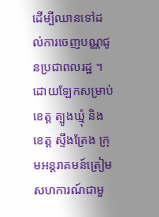ដើម្បីឈានទៅដល់ការចេញបណ្ណជូនប្រជាពលរដ្ឋ ។
ដោយឡែកសម្រាប់ ខេត្ត ត្បូងឃ្មុំ និង ខេត្ត ស្ទឹងត្រែង ក្រុមអន្តរាគមន៍ត្រៀមសហការណ៍ជាមួ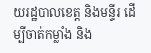យរដ្ឋបាលខេត្ត និងមន្ទីរ ដើម្បីចាត់កម្លាំង និង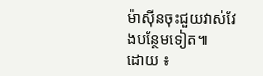ម៉ាស៊ីនចុះជួយវាស់វែងបន្ថែមទៀត៕
ដោយ ៖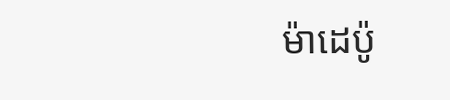ម៉ាដេប៉ូ